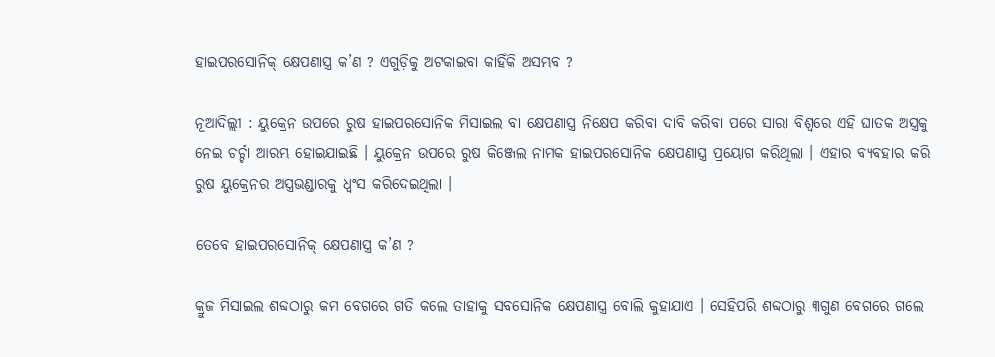ହାଇପରସୋନିକ୍ କ୍ଷେପଣାସ୍ତ୍ର କ’ଣ ? ଏଗୁଡ଼ିକୁ ଅଟକାଇବା କାହିଁକି ଅସମ୍ଭବ ?

ନୂଆଦିଲ୍ଲୀ : ୟୁକ୍ରେନ ଉପରେ ରୁଷ ହାଇପରସୋନିକ ମିସାଇଲ ବା କ୍ଷେପଣାସ୍ତ୍ର ନିକ୍ଷେପ କରିବା ଦାବି କରିବା ପରେ ସାରା ବିଶ୍ବରେ ଏହି ଘାତକ ଅସ୍ତ୍ରକୁ ନେଇ ଚର୍ଚ୍ଚା ଆରମ୍ଭ ହୋଇଯାଇଛି । ୟୁକ୍ରେନ ଉପରେ ରୁଷ କିଞ୍ଜେଲ ନାମକ ହାଇପରସୋନିକ କ୍ଷେପଣାସ୍ତ୍ର ପ୍ରୟୋଗ କରିଥିଲା । ଏହାର ବ୍ୟବହାର କରି ରୁଷ ୟୁକ୍ରେନର ଅସ୍ତ୍ରଭଣ୍ଡାରକୁ ଧ୍ବଂସ କରିଦେଇଥିଲା ।

ତେବେ ହାଇପରସୋନିକ୍ କ୍ଷେପଣାସ୍ତ୍ର କ’ଣ ?

କ୍ରୁଜ ମିସାଇଲ ଶବ୍ଦଠାରୁ କମ ବେଗରେ ଗତି କଲେ ତାହାକୁ ସବସୋନିକ କ୍ଷେପଣାସ୍ତ୍ର ବୋଲି କୁହାଯାଏ । ସେହିପରି ଶବ୍ଦଠାରୁ ୩ଗୁଣ ବେଗରେ ଗଲେ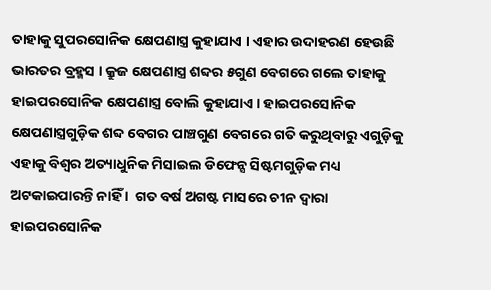ତାହାକୁ ସୁପରସୋନିକ କ୍ଷେପଣାସ୍ତ୍ର କୁହାଯାଏ । ଏହାର ଉଦାହରଣ ହେଉଛି ଭାରତର ବ୍ରହ୍ମସ । କ୍ରୁଜ କ୍ଷେପଣାସ୍ତ୍ର ଶବ୍ଦର ୫ଗୁଣ ବେଗରେ ଗଲେ ତାହାକୁ ହାଇପରସୋନିକ କ୍ଷେପଣାସ୍ତ୍ର ବୋଲି କୁହାଯାଏ । ହାଇପରସୋନିକ କ୍ଷେପଣାସ୍ତ୍ରଗୁଡ଼ିକ ଶବ୍ଦ ବେଗର ପାଞ୍ଚଗୁଣ ବେଗରେ ଗତି କରୁଥିବାରୁ ଏଗୁଡ଼ିକୁ ଏହାକୁ ବିଶ୍ବର ଅତ୍ୟାଧୁନିକ ମିସାଇଲ ଡିଫେନ୍ସ ସିଷ୍ଟମଗୁଡ଼ିକ ମଧ୍ୟ ଅଟକାଇପାରନ୍ତି ନାହିଁ ।  ଗତ ବର୍ଷ ଅଗଷ୍ଟ ମାସରେ ଚୀନ ଦ୍ବାରା ହାଇପରସୋନିକ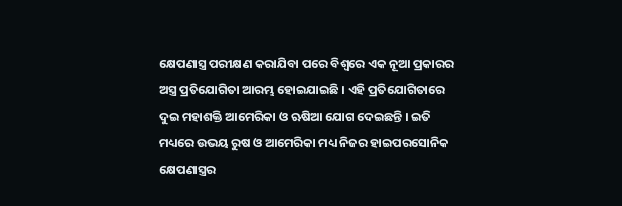କ୍ଷେପଣାସ୍ତ୍ର ପରୀକ୍ଷଣ କରାଯିବା ପରେ ବିଶ୍ବରେ ଏକ ନୂଆ ପ୍ରକାରର ଅସ୍ତ୍ର ପ୍ରତିଯୋଗିତା ଆରମ୍ଭ ହୋଇଯାଇଛି । ଏହି ପ୍ରତିଯୋଗିତାରେ ଦୁଇ ମହାଶକ୍ତି ଆମେରିକା ଓ ଋଷିଆ ଯୋଗ ଦେଇଛନ୍ତି । ଇତି ମଧ୍ୟରେ ଉଭୟ ରୁଷ ଓ ଆମେରିକା ମଧ୍ୟ ନିଜର ହାଇପରସୋନିକ କ୍ଷେପଣାସ୍ତ୍ରର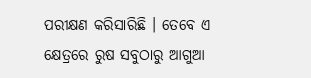ପରୀକ୍ଷଣ କରିସାରିଛି । ତେବେ ଏ କ୍ଷେତ୍ରରେ ରୁଷ ସବୁଠାରୁ ଆଗୁଆ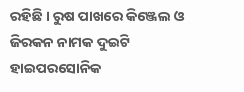ରହିଛି । ରୁଷ ପାଖରେ କିଞ୍ଜେଲ ଓ ଜିରକନ ନାମକ ଦୁଇଟି ହାଇପରସୋନିକ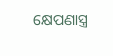କ୍ଷେପଣାସ୍ତ୍ର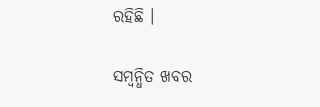ରହିଛି ।

ସମ୍ବନ୍ଧିତ ଖବର